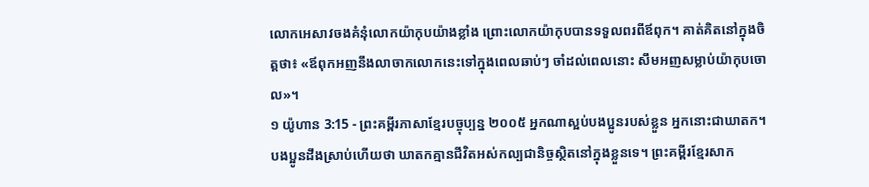លោកអេសាវចងគំនុំលោកយ៉ាកុបយ៉ាងខ្លាំង ព្រោះលោកយ៉ាកុបបានទទួលពរពីឪពុក។ គាត់គិតនៅក្នុងចិត្តថា៖ «ឪពុកអញនឹងលាចាកលោកនេះទៅក្នុងពេលឆាប់ៗ ចាំដល់ពេលនោះ សឹមអញសម្លាប់យ៉ាកុបចោល»។
១ យ៉ូហាន 3:15 - ព្រះគម្ពីរភាសាខ្មែរបច្ចុប្បន្ន ២០០៥ អ្នកណាស្អប់បងប្អូនរបស់ខ្លួន អ្នកនោះជាឃាតក។ បងប្អូនដឹងស្រាប់ហើយថា ឃាតកគ្មានជីវិតអស់កល្បជានិច្ចស្ថិតនៅក្នុងខ្លួនទេ។ ព្រះគម្ពីរខ្មែរសាក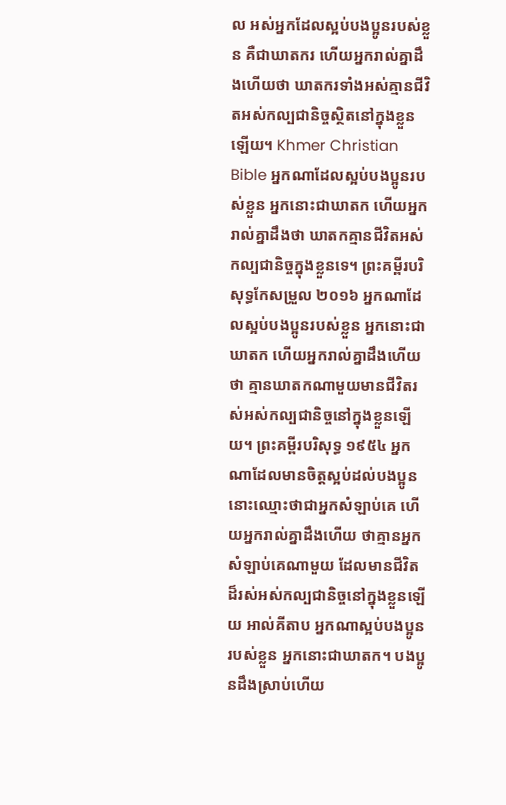ល អស់អ្នកដែលស្អប់បងប្អូនរបស់ខ្លួន គឺជាឃាតករ ហើយអ្នករាល់គ្នាដឹងហើយថា ឃាតករទាំងអស់គ្មានជីវិតអស់កល្បជានិច្ចស្ថិតនៅក្នុងខ្លួនឡើយ។ Khmer Christian Bible អ្នកណាដែលស្អប់បងប្អូនរបស់ខ្លួន អ្នកនោះជាឃាតក ហើយអ្នករាល់គ្នាដឹងថា ឃាតកគ្មានជីវិតអស់កល្បជានិច្ចក្នុងខ្លួនទេ។ ព្រះគម្ពីរបរិសុទ្ធកែសម្រួល ២០១៦ អ្នកណាដែលស្អប់បងប្អូនរបស់ខ្លួន អ្នកនោះជាឃាតក ហើយអ្នករាល់គ្នាដឹងហើយថា គ្មានឃាតកណាមួយមានជីវិតរស់អស់កល្បជានិច្ចនៅក្នុងខ្លួនឡើយ។ ព្រះគម្ពីរបរិសុទ្ធ ១៩៥៤ អ្នកណាដែលមានចិត្តស្អប់ដល់បងប្អូន នោះឈ្មោះថាជាអ្នកសំឡាប់គេ ហើយអ្នករាល់គ្នាដឹងហើយ ថាគ្មានអ្នកសំឡាប់គេណាមួយ ដែលមានជីវិតដ៏រស់អស់កល្បជានិច្ចនៅក្នុងខ្លួនឡើយ អាល់គីតាប អ្នកណាស្អប់បងប្អូនរបស់ខ្លួន អ្នកនោះជាឃាតក។ បងប្អូនដឹងស្រាប់ហើយ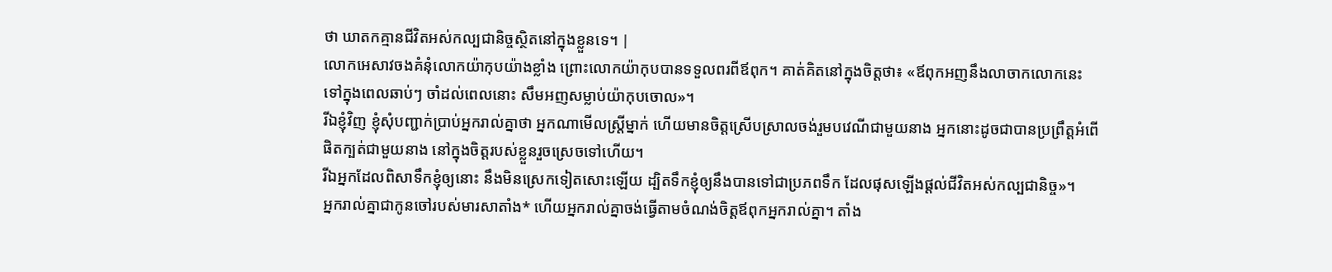ថា ឃាតកគ្មានជីវិតអស់កល្បជានិច្ចស្ថិតនៅក្នុងខ្លួនទេ។ |
លោកអេសាវចងគំនុំលោកយ៉ាកុបយ៉ាងខ្លាំង ព្រោះលោកយ៉ាកុបបានទទួលពរពីឪពុក។ គាត់គិតនៅក្នុងចិត្តថា៖ «ឪពុកអញនឹងលាចាកលោកនេះទៅក្នុងពេលឆាប់ៗ ចាំដល់ពេលនោះ សឹមអញសម្លាប់យ៉ាកុបចោល»។
រីឯខ្ញុំវិញ ខ្ញុំសុំបញ្ជាក់ប្រាប់អ្នករាល់គ្នាថា អ្នកណាមើលស្ត្រីម្នាក់ ហើយមានចិត្តស្រើបស្រាលចង់រួមបវេណីជាមួយនាង អ្នកនោះដូចជាបានប្រព្រឹត្តអំពើផិតក្បត់ជាមួយនាង នៅក្នុងចិត្តរបស់ខ្លួនរួចស្រេចទៅហើយ។
រីឯអ្នកដែលពិសាទឹកខ្ញុំឲ្យនោះ នឹងមិនស្រេកទៀតសោះឡើយ ដ្បិតទឹកខ្ញុំឲ្យនឹងបានទៅជាប្រភពទឹក ដែលផុសឡើងផ្ដល់ជីវិតអស់កល្បជានិច្ច»។
អ្នករាល់គ្នាជាកូនចៅរបស់មារសាតាំង* ហើយអ្នករាល់គ្នាចង់ធ្វើតាមចំណង់ចិត្តឪពុកអ្នករាល់គ្នា។ តាំង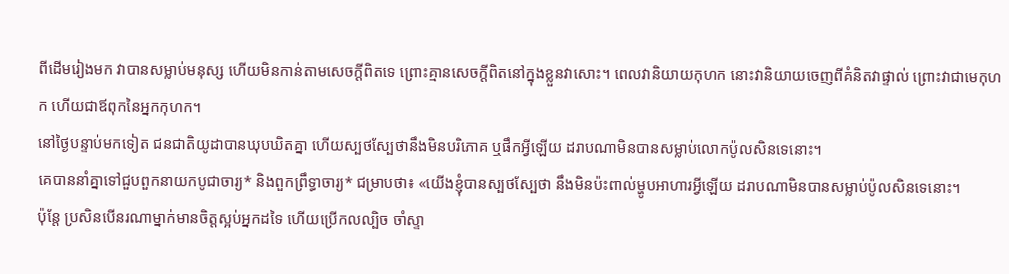ពីដើមរៀងមក វាបានសម្លាប់មនុស្ស ហើយមិនកាន់តាមសេចក្ដីពិតទេ ព្រោះគ្មានសេចក្ដីពិតនៅក្នុងខ្លួនវាសោះ។ ពេលវានិយាយកុហក នោះវានិយាយចេញពីគំនិតវាផ្ទាល់ ព្រោះវាជាមេកុហក ហើយជាឪពុកនៃអ្នកកុហក។
នៅថ្ងៃបន្ទាប់មកទៀត ជនជាតិយូដាបានឃុបឃិតគ្នា ហើយស្បថស្បែថានឹងមិនបរិភោគ ឬផឹកអ្វីឡើយ ដរាបណាមិនបានសម្លាប់លោកប៉ូលសិនទេនោះ។
គេបាននាំគ្នាទៅជួបពួកនាយកបូជាចារ្យ* និងពួកព្រឹទ្ធាចារ្យ* ជម្រាបថា៖ «យើងខ្ញុំបានស្បថស្បែថា នឹងមិនប៉ះពាល់ម្ហូបអាហារអ្វីឡើយ ដរាបណាមិនបានសម្លាប់ប៉ូលសិនទេនោះ។
ប៉ុន្តែ ប្រសិនបើនរណាម្នាក់មានចិត្តស្អប់អ្នកដទៃ ហើយប្រើកលល្បិច ចាំស្ទា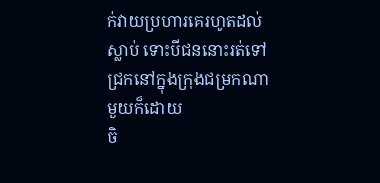ក់វាយប្រហារគេរហូតដល់ស្លាប់ ទោះបីជននោះរត់ទៅជ្រកនៅក្នុងក្រុងជម្រកណាមួយក៏ដោយ
ចិ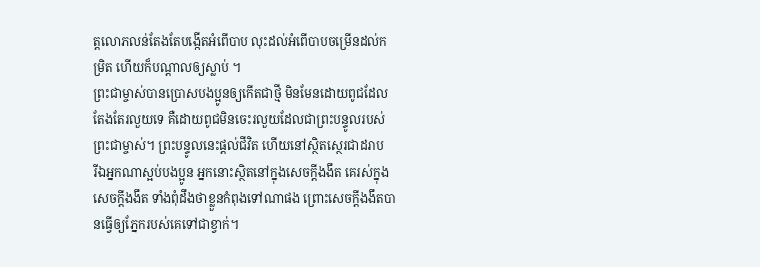ត្តលោភលន់តែងតែបង្កើតអំពើបាប លុះដល់អំពើបាបចម្រើនដល់កម្រិត ហើយក៏បណ្ដាលឲ្យស្លាប់ ។
ព្រះជាម្ចាស់បានប្រោសបងប្អូនឲ្យកើតជាថ្មី មិនមែនដោយពូជដែលតែងតែរលួយទេ គឺដោយពូជមិនចេះរលួយដែលជាព្រះបន្ទូលរបស់ព្រះជាម្ចាស់។ ព្រះបន្ទូលនេះផ្ដល់ជីវិត ហើយនៅស្ថិតស្ថេរជាដរាប
រីឯអ្នកណាស្អប់បងប្អូន អ្នកនោះស្ថិតនៅក្នុងសេចក្ដីងងឹត គេរស់ក្នុងសេចក្ដីងងឹត ទាំងពុំដឹងថាខ្លួនកំពុងទៅណាផង ព្រោះសេចក្ដីងងឹតបានធ្វើឲ្យភ្នែករបស់គេទៅជាខ្វាក់។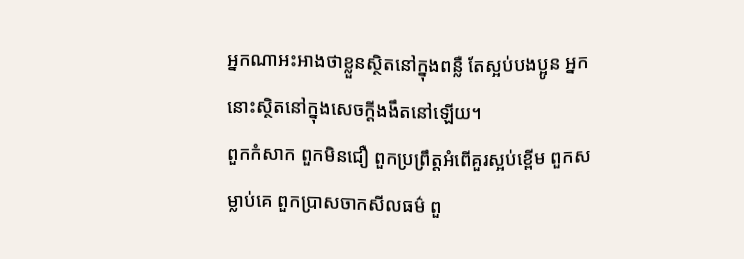អ្នកណាអះអាងថាខ្លួនស្ថិតនៅក្នុងពន្លឺ តែស្អប់បងប្អូន អ្នកនោះស្ថិតនៅក្នុងសេចក្ដីងងឹតនៅឡើយ។
ពួកកំសាក ពួកមិនជឿ ពួកប្រព្រឹត្តអំពើគួរស្អប់ខ្ពើម ពួកសម្លាប់គេ ពួកប្រាសចាកសីលធម៌ ពួ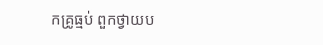កគ្រូធ្មប់ ពួកថ្វាយប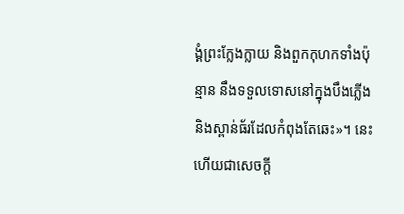ង្គំព្រះក្លែងក្លាយ និងពួកកុហកទាំងប៉ុន្មាន នឹងទទួលទោសនៅក្នុងបឹងភ្លើង និងស្ពាន់ធ័រដែលកំពុងតែឆេះ»។ នេះហើយជាសេចក្ដី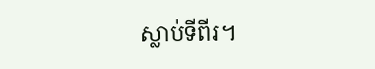ស្លាប់ទីពីរ។